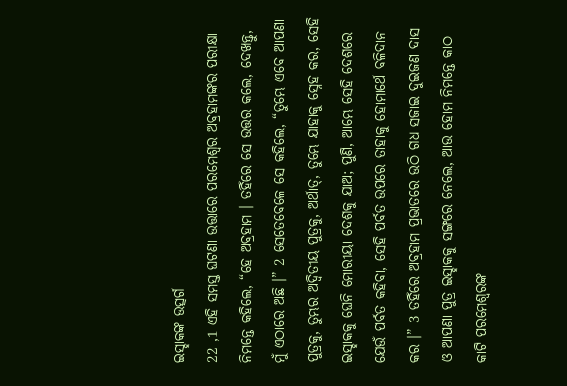ଇସ୍ହାକଙ୍କ ଉତ୍ସର୍ଗ
22 ,1 ଏହି ସମସ୍ତ ଘଟଣା ଉତ୍ତାରେ ପରମେଶ୍ୱର ଅବ୍ରହାମଙ୍କର ପରୀକ୍ଷା ନିମନ୍ତେ କହିଲେ, “ହେ ଅବ୍ରହାମ । ତହିଁରେ ସେ ଉତ୍ତର କଲେ, ଦେଖନ୍ତୁ, ମୁଁ ଏଠାରେ ଅଛି ।” 2 ସେତେବେଳେ ସେ କହିଲେ, “ତୁମ୍ଭେ ଏବେ ଆପଣା ପୁତ୍ରକୁ, ତୁମ୍ଭର ଅଦ୍ୱିତୀୟ ପୁତ୍ରକୁ, ଅର୍ଥାତ୍, ତୁମ୍ଭେ ଯାହାକୁ ସ୍ନେହ କର, ସେହି ଇସ୍ହାକକୁ ଘେନି ମୋରୀୟା ଦେଶକୁ ଯାଅ; ପୁଣି, ଆମ୍ଭେ ସେହି ଦେଶରେ ଯେଉଁ ପର୍ବତ କହିବା, ସେହି ପର୍ବତ ଉପରେ ତାହାକୁ ହୋମାର୍ଥେ ବଳିଦାନ କର ।” 3 ତହିଁରେ ଅବ୍ରହାମ ପ୍ରଭାତରେ ଉଠି ଗଧ ସଜାଇ ଦୁଇଜଣ ଦାସ ଓ ଆପଣା ପୁତ୍ର ଇସ୍ହାକକୁ ସଙ୍ଗରେ ନେଲେ, ଆଉ ହୋମ ନିମନ୍ତେ କାଠ କାଟି ପରମେଶ୍ୱରଙ୍କ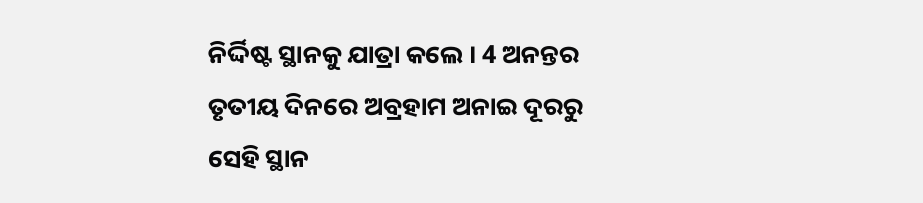ନିର୍ଦ୍ଦିଷ୍ଟ ସ୍ଥାନକୁ ଯାତ୍ରା କଲେ । 4 ଅନନ୍ତର ତୃତୀୟ ଦିନରେ ଅବ୍ରହାମ ଅନାଇ ଦୂରରୁ ସେହି ସ୍ଥାନ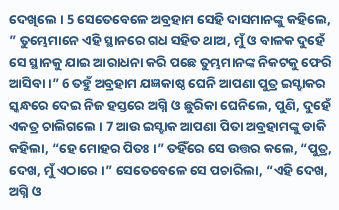ଦେଖିଲେ । 5 ସେତେବେଳେ ଅବ୍ରହାମ ସେହି ଦାସମାନଙ୍କୁ କହିଲେ, ” ତୁମ୍ଭେମାନେ ଏହି ସ୍ଥାନରେ ଗଧ ସହିତ ଥାଅ, ମୁଁ ଓ ବାଳକ ଦୁହେଁ ସେ ସ୍ଥାନକୁ ଯାଇ ଆରାଧନା କରି ପଛେ ତୁମ୍ଭମାନଙ୍କ ନିକଟକୁ ଫେରି ଆସିବା ।” 6 ତହୁଁ ଅବ୍ରହାମ ଯଜ୍ଞକାଷ୍ଠ ଘେନି ଆପଣା ପୁତ୍ର ଇସ୍ହାକର ସ୍କନ୍ଧରେ ଦେଇ ନିଜ ହସ୍ତରେ ଅଗ୍ନି ଓ ଛୁରିକା ଘେନିଲେ, ପୁଣି, ଦୁହେଁ ଏକତ୍ର ଚାଲିଗଲେ । 7 ଆଉ ଇସ୍ହାକ ଆପଣା ପିତା ଅବ୍ରହାମଙ୍କୁ ଡାକି କହିଲା, “ହେ ମୋହର ପିତଃ ।” ତହିଁରେ ସେ ଉତ୍ତର କଲେ, “ପୁତ୍ର, ଦେଖ, ମୁଁ ଏଠାରେ ।” ସେତେବେଳେ ସେ ପଚାରିଲା, “ଏହି ଦେଖ, ଅଗ୍ନି ଓ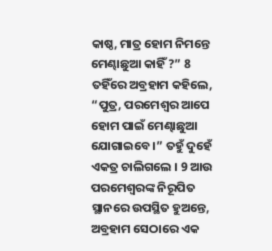କାଷ୍ଠ, ମାତ୍ର ହୋମ ନିମନ୍ତେ ମେଣ୍ଢାଛୁଆ କାହିଁ ?” 8 ତହିଁରେ ଅବ୍ରହାମ କହିଲେ, “ପୁତ୍ର, ପରମେଶ୍ୱର ଆପେ ହୋମ ପାଇଁ ମେଣ୍ଢାଛୁଆ ଯୋଗାଇବେ ।” ତହୁଁ ଦୁହେଁ ଏକତ୍ର ଚାଲିଗଲେ । 9 ଆଉ ପରମେଶ୍ୱରଙ୍କ ନିରୂପିତ ସ୍ଥାନରେ ଉପସ୍ଥିତ ହୁଅନ୍ତେ, ଅବ୍ରହାମ ସେଠାରେ ଏକ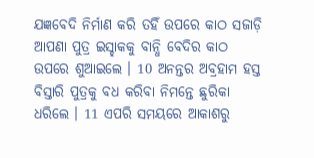ଯଜ୍ଞବେଦି ନିର୍ମାଣ କରି ତହିଁ ଉପରେ କାଠ ସଜାଡ଼ି ଆପଣା ପୁତ୍ର ଇସ୍ହାକକୁ ବାନ୍ଧି ବେଦିର କାଠ ଉପରେ ଶୁଆଇଲେ । 10 ଅନନ୍ତର ଅବ୍ରହାମ ହସ୍ତ ବିସ୍ତାରି ପୁତ୍ରକୁ ବଧ କରିବା ନିମନ୍ତେ ଛୁରିକା ଧରିଲେ । 11 ଏପରି ସମୟରେ ଆକାଶରୁ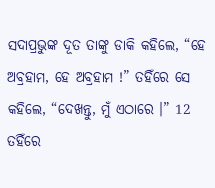ସଦାପ୍ରଭୁଙ୍କ ଦୂତ ତାଙ୍କୁ ଡାକି କହିଲେ, “ହେ ଅବ୍ରହାମ, ହେ ଅବ୍ରହାମ !” ତହିଁରେ ସେ କହିଲେ, “ଦେଖନ୍ତୁ, ମୁଁ ଏଠାରେ ।” 12 ତହିଁରେ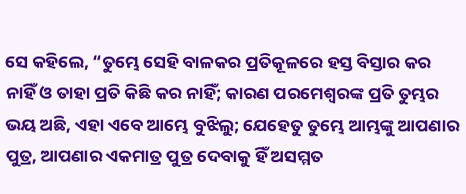ସେ କହିଲେ, “ତୁମ୍ଭେ ସେହି ବାଳକର ପ୍ରତିକୂଳରେ ହସ୍ତ ବିସ୍ତାର କର ନାହିଁ ଓ ତାହା ପ୍ରତି କିଛି କର ନାହିଁ; କାରଣ ପରମେଶ୍ୱରଙ୍କ ପ୍ରତି ତୁମ୍ଭର ଭୟ ଅଛି, ଏହା ଏବେ ଆମ୍ଭେ ବୁଝିଲୁ; ଯେହେତୁ ତୁମ୍ଭେ ଆମ୍ଭଙ୍କୁ ଆପଣାର ପୁତ୍ର, ଆପଣାର ଏକମାତ୍ର ପୁତ୍ର ଦେବାକୁ ହିଁ ଅସମ୍ମତ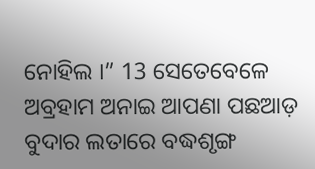ନୋହିଲ ।” 13 ସେତେବେଳେ ଅବ୍ରହାମ ଅନାଇ ଆପଣା ପଛଆଡ଼ ବୁଦାର ଲତାରେ ବଦ୍ଧଶୃଙ୍ଗ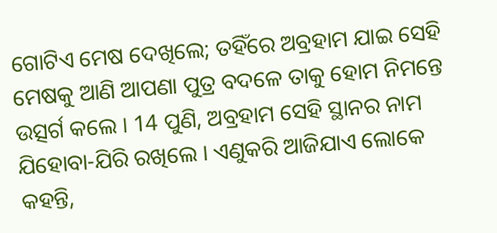ଗୋଟିଏ ମେଷ ଦେଖିଲେ; ତହିଁରେ ଅବ୍ରହାମ ଯାଇ ସେହି ମେଷକୁ ଆଣି ଆପଣା ପୁତ୍ର ବଦଳେ ତାକୁ ହୋମ ନିମନ୍ତେ ଉତ୍ସର୍ଗ କଲେ । 14 ପୁଣି, ଅବ୍ରହାମ ସେହି ସ୍ଥାନର ନାମ ଯିହୋବା-ଯିରି ରଖିଲେ । ଏଣୁକରି ଆଜିଯାଏ ଲୋକେ କହନ୍ତି,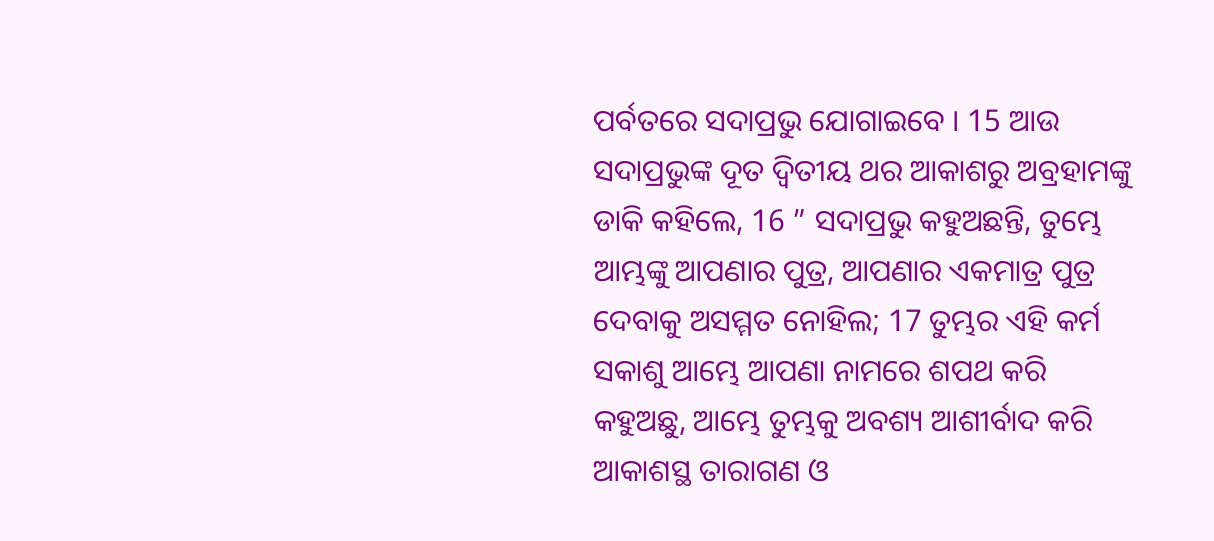ପର୍ବତରେ ସଦାପ୍ରଭୁ ଯୋଗାଇବେ । 15 ଆଉ ସଦାପ୍ରଭୁଙ୍କ ଦୂତ ଦ୍ୱିତୀୟ ଥର ଆକାଶରୁ ଅବ୍ରହାମଙ୍କୁ ଡାକି କହିଲେ, 16 ” ସଦାପ୍ରଭୁ କହୁଅଛନ୍ତି, ତୁମ୍ଭେ ଆମ୍ଭଙ୍କୁ ଆପଣାର ପୁତ୍ର, ଆପଣାର ଏକମାତ୍ର ପୁତ୍ର ଦେବାକୁ ଅସମ୍ମତ ନୋହିଲ; 17 ତୁମ୍ଭର ଏହି କର୍ମ ସକାଶୁ ଆମ୍ଭେ ଆପଣା ନାମରେ ଶପଥ କରି କହୁଅଛୁ, ଆମ୍ଭେ ତୁମ୍ଭକୁ ଅବଶ୍ୟ ଆଶୀର୍ବାଦ କରି ଆକାଶସ୍ଥ ତାରାଗଣ ଓ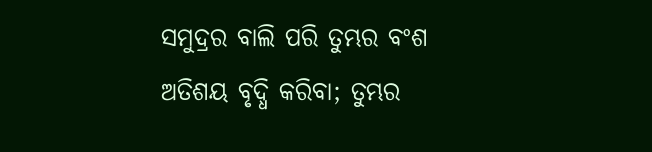ସମୁଦ୍ରର ବାଲି ପରି ତୁମ୍ଭର ବଂଶ ଅତିଶୟ ବୃଦ୍ଧି କରିବା; ତୁମ୍ଭର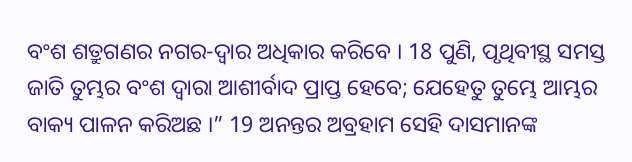ବଂଶ ଶତ୍ରୁଗଣର ନଗର-ଦ୍ୱାର ଅଧିକାର କରିବେ । 18 ପୁଣି, ପୃଥିବୀସ୍ଥ ସମସ୍ତ ଜାତି ତୁମ୍ଭର ବଂଶ ଦ୍ୱାରା ଆଶୀର୍ବାଦ ପ୍ରାପ୍ତ ହେବେ; ଯେହେତୁ ତୁମ୍ଭେ ଆମ୍ଭର ବାକ୍ୟ ପାଳନ କରିଅଛ ।” 19 ଅନନ୍ତର ଅବ୍ରହାମ ସେହି ଦାସମାନଙ୍କ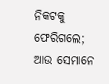ନିକଟକୁ ଫେରିଗଲେ; ଆଉ ସେମାନେ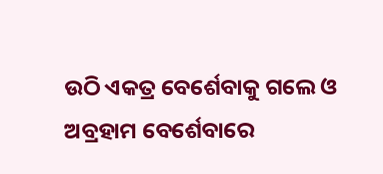ଉଠି ଏକତ୍ର ବେର୍ଶେବାକୁ ଗଲେ ଓ ଅବ୍ରହାମ ବେର୍ଶେବାରେ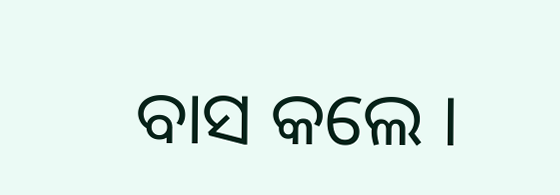ବାସ କଲେ ।